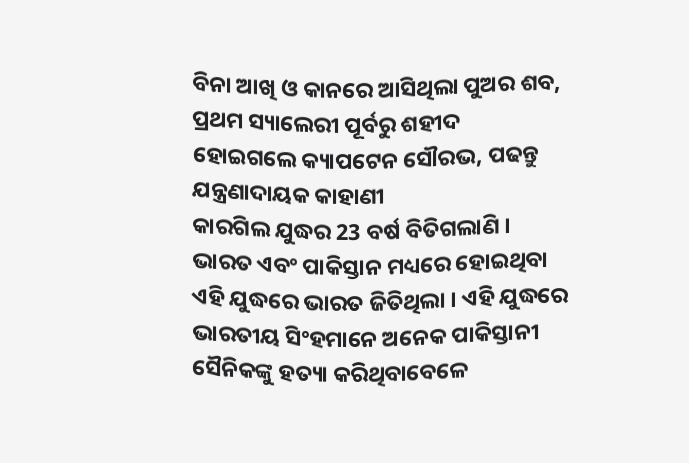ବିନା ଆଖି ଓ କାନରେ ଆସିଥିଲା ପୁଅର ଶବ, ପ୍ରଥମ ସ୍ୟାଲେରୀ ପୂର୍ବରୁ ଶହୀଦ ହୋଇଗଲେ କ୍ୟାପଟେନ ସୌରଭ, ପଢନ୍ତୁ ଯନ୍ତ୍ରଣାଦାୟକ କାହାଣୀ
କାରଗିଲ ଯୁଦ୍ଧର 23 ବର୍ଷ ବିତିଗଲାଣି । ଭାରତ ଏବଂ ପାକିସ୍ତାନ ମଧ୍ୟରେ ହୋଇଥିବା ଏହି ଯୁଦ୍ଧରେ ଭାରତ ଜିତିଥିଲା । ଏହି ଯୁଦ୍ଧରେ ଭାରତୀୟ ସିଂହମାନେ ଅନେକ ପାକିସ୍ତାନୀ ସୈନିକଙ୍କୁ ହତ୍ୟା କରିଥିବାବେଳେ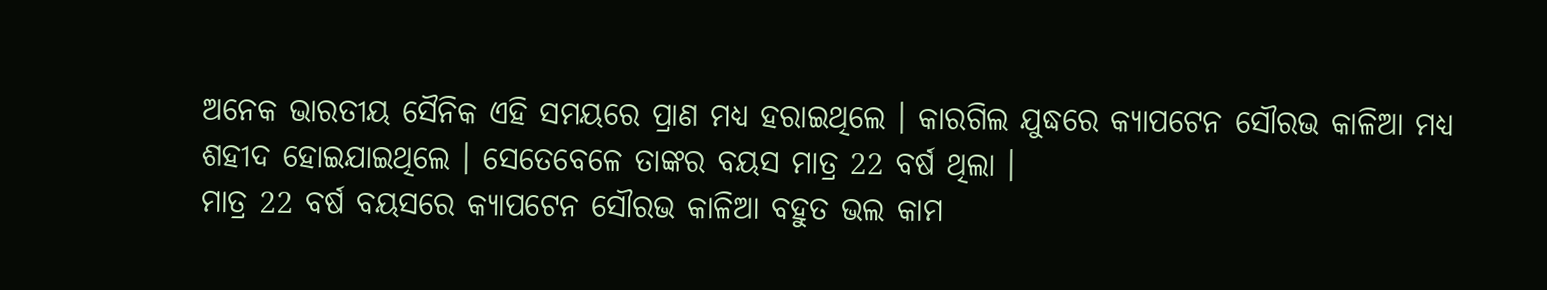ଅନେକ ଭାରତୀୟ ସୈନିକ ଏହି ସମୟରେ ପ୍ରାଣ ମଧ୍ୟ ହରାଇଥିଲେ । କାରଗିଲ ଯୁଦ୍ଧରେ କ୍ୟାପଟେନ ସୌରଭ କାଳିଆ ମଧ୍ୟ ଶହୀଦ ହୋଇଯାଇଥିଲେ । ସେତେବେଳେ ତାଙ୍କର ବୟସ ମାତ୍ର 22 ବର୍ଷ ଥିଲା ।
ମାତ୍ର 22 ବର୍ଷ ବୟସରେ କ୍ୟାପଟେନ ସୌରଭ କାଳିଆ ବହୁତ ଭଲ କାମ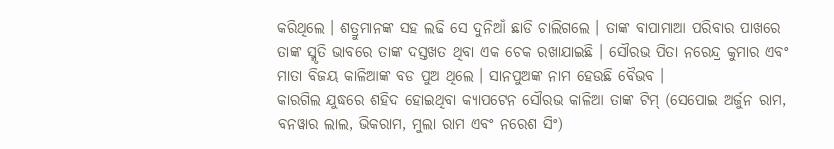କରିଥିଲେ । ଶତ୍ରୁମାନଙ୍କ ସହ ଲଢି ସେ ଦୁନିଆଁ ଛାଡି ଚାଲିଗଲେ । ତାଙ୍କ ବାପାମାଆ ପରିବାର ପାଖରେ ତାଙ୍କ ସ୍ମୃତି ଭାବରେ ତାଙ୍କ ଦସ୍ତଖତ ଥିବା ଏକ ଚେକ ରଖାଯାଇଛି । ସୌରଭ ପିତା ନରେନ୍ଦ୍ର କୁମାର ଏବଂ ମାତା ବିଜୟ କାଳିଆଙ୍କ ବଡ ପୁଅ ଥିଲେ । ସାନପୁଅଙ୍କ ନାମ ହେଉଛି ବୈଭବ ।
କାରଗିଲ ଯୁଦ୍ଧରେ ଶହିଦ ହୋଇଥିବା କ୍ୟାପଟେନ ସୌରଭ କାଳିଆ ତାଙ୍କ ଟିମ୍ (ସେପୋଇ ଅର୍ଜୁନ ରାମ, ବନୱାର ଲାଲ, ଭିକରାମ, ମୁଲା ରାମ ଏବଂ ନରେଶ ସିଂ)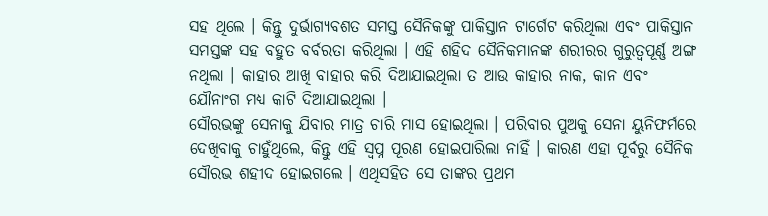ସହ ଥିଲେ । କିନ୍ତୁ ଦୁର୍ଭାଗ୍ୟବଶତ ସମସ୍ତ ସୈନିକଙ୍କୁ ପାକିସ୍ତାନ ଟାର୍ଗେଟ କରିଥିଲା ଏବଂ ପାକିସ୍ତାନ ସମସ୍ତଙ୍କ ସହ ବହୁତ ବର୍ବରତା କରିଥିଲା । ଏହି ଶହିଦ ସୈନିକମାନଙ୍କ ଶରୀରର ଗୁରୁତ୍ୱପୂର୍ଣ୍ଣ ଅଙ୍ଗ ନଥିଲା । କାହାର ଆଖି ବାହାର କରି ଦିଆଯାଇଥିଲା ତ ଆଉ କାହାର ନାକ, କାନ ଏବଂ ଯୌନାଂଗ ମଧ୍ୟ କାଟି ଦିଆଯାଇଥିଲା ।
ସୌରଭଙ୍କୁ ସେନାକୁ ଯିବାର ମାତ୍ର ଚାରି ମାସ ହୋଇଥିଲା । ପରିବାର ପୁଅକୁ ସେନା ୟୁନିଫର୍ମରେ ଦେଖିବାକୁ ଚାହୁଁଥିଲେ, କିନ୍ତୁ ଏହି ସ୍ୱପ୍ନ ପୂରଣ ହୋଇପାରିଲା ନାହିଁ । କାରଣ ଏହା ପୂର୍ବରୁ ସୈନିକ ସୌରଭ ଶହୀଦ ହୋଇଗଲେ । ଏଥିସହିତ ସେ ତାଙ୍କର ପ୍ରଥମ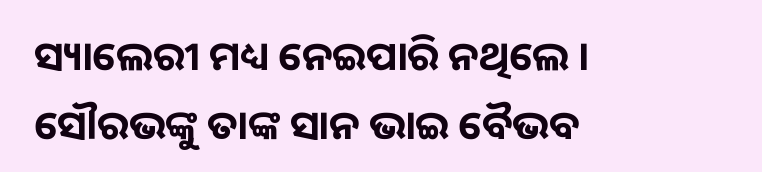ସ୍ୟାଲେରୀ ମଧ୍ୟ ନେଇପାରି ନଥିଲେ । ସୌରଭଙ୍କୁ ତାଙ୍କ ସାନ ଭାଇ ବୈଭବ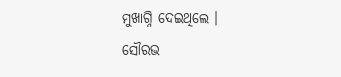ମୁଖାଗ୍ନି ଦେଇଥିଲେ ।
ସୌରଭ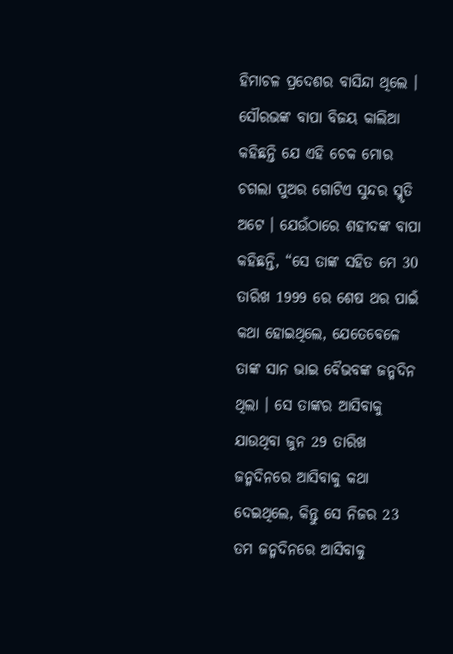ହିମାଚଳ ପ୍ରଦେଶର ବାସିନ୍ଦା ଥିଲେ । ସୌରଭଙ୍କ ବାପା ବିଜୟ କାଲିଆ କହିଛନ୍ତି ଯେ ଏହି ଚେକ ମୋର ଚଗଲା ପୁଅର ଗୋଟିଏ ସୁନ୍ଦର ସ୍ମୃତି ଅଟେ । ଯେଉଁଠାରେ ଶହୀଦଙ୍କ ବାପା କହିଛନ୍ତି, “ସେ ତାଙ୍କ ସହିତ ମେ 30 ତାରିଖ 1999 ରେ ଶେଷ ଥର ପାଇଁ କଥା ହୋଇଥିଲେ, ଯେତେବେଳେ ତାଙ୍କ ସାନ ଭାଇ ବୈଭବଙ୍କ ଜନ୍ମଦିନ ଥିଲା । ସେ ତାଙ୍କର ଆସିବାକୁ ଯାଉଥିବା ଜୁନ 29 ତାରିଖ ଜନ୍ମଦିନରେ ଆସିବାକୁ କଥା ଦେଇଥିଲେ, କିନ୍ତୁ ସେ ନିଜର 23 ତମ ଜନ୍ମଦିନରେ ଆସିବାକୁ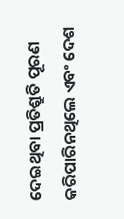ଦେଇଥିବା ପ୍ରତିଶ୍ରୁତି ପୂରଣ କରିପାରିନଥିଲେ ଏବଂ ଦେଶ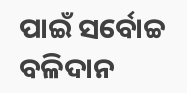ପାଇଁ ସର୍ବୋଚ୍ଚ ବଳିଦାନ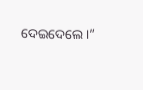ଦେଇଦେଲେ ।”